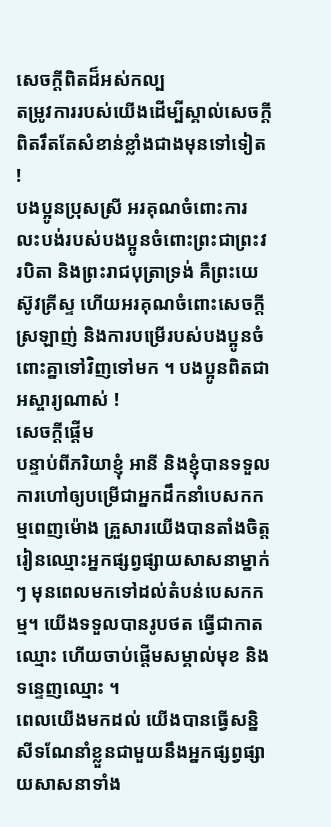សេចក្តីពិតដ៏អស់កល្ប
តម្រូវការរបស់យើងដើម្បីស្គាល់សេចក្តីពិតរឹតតែសំខាន់ខ្លាំងជាងមុនទៅទៀត !
បងប្អូនប្រុសស្រី អរគុណចំពោះការលះបង់របស់បងប្អូនចំពោះព្រះជាព្រះវរបិតា និងព្រះរាជបុត្រាទ្រង់ គឺព្រះយេស៊ូវគ្រីស្ទ ហើយអរគុណចំពោះសេចក្ដីស្រឡាញ់ និងការបម្រើរបស់បងប្អូនចំពោះគ្នាទៅវិញទៅមក ។ បងប្អូនពិតជាអស្ចារ្យណាស់ !
សេចក្ដីផ្ដើម
បន្ទាប់ពីភរិយាខ្ញុំ អានី និងខ្ញុំបានទទួលការហៅឲ្យបម្រើជាអ្នកដឹកនាំបេសកកម្មពេញម៉ោង គ្រួសារយើងបានតាំងចិត្តរៀនឈ្មោះអ្នកផ្សព្វផ្សាយសាសនាម្នាក់ៗ មុនពេលមកទៅដល់តំបន់បេសកកម្ម។ យើងទទួលបានរូបថត ធ្វើជាកាតឈ្មោះ ហើយចាប់ផ្តើមសម្គាល់មុខ និងទន្ទេញឈ្មោះ ។
ពេលយើងមកដល់ យើងបានធ្វើសន្និសីទណែនាំខ្លួនជាមួយនឹងអ្នកផ្សព្វផ្សាយសាសនាទាំង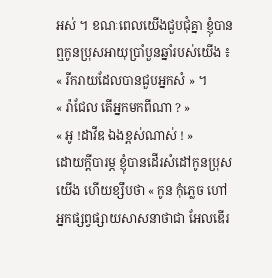អស់ ។ ខណៈពេលយើងជួបជុំគ្នា ខ្ញុំបានឮកូនប្រុសអាយុប្រាំបួនឆ្នាំរបស់យើង ៖
« រីករាយដែលបានជួបអ្នកសំ » ។
« រ៉ាជែល តើអ្នកមកពីណា ? »
« អូ !ដាវីឌ ឯងខ្ពស់ណាស់ ! »
ដោយក្តីបារម្ភ ខ្ញុំបានដើរសំដៅកូនប្រុសយើង ហើយខ្សឹបថា « កូន កុំភ្លេច ហៅអ្នកផ្សព្វផ្សាយសាសនាថាជា អែលឌើរ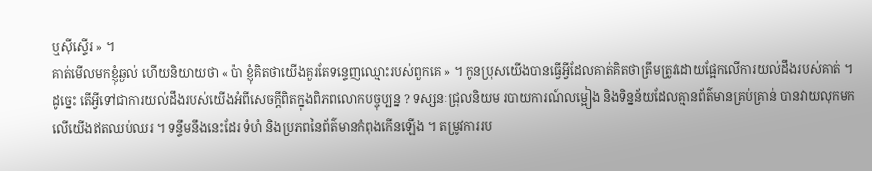ឬស៊ីស្ទើរ » ។
គាត់មើលមកខ្ញុំឆ្ងល់ ហើយនិយាយថា « ប៉ា ខ្ញុំគិតថាយើងគួរតែទន្ទេញឈ្មោះរបស់ពួកគេ » ។ កូនប្រុសយើងបានធ្វើអ្វីដែលគាត់គិតថាត្រឹមត្រូវដោយផ្អែកលើការយល់ដឹងរបស់គាត់ ។
ដូច្នេះ តើអ្វីទៅជាការយល់ដឹងរបស់យើងអំពីសេចក្ដីពិតក្នុងពិភពលោកបច្ចុប្បន្ន ? ទស្សនៈជ្រុលនិយម របាយការណ៍លម្អៀង និងទិន្នន័យដែលគ្មានព័ត៌មានគ្រប់គ្រាន់ បានវាយលុកមកលើយើងឥតឈប់ឈរ ។ ទន្ទឹមនឹងនេះដែរ ទំហំ និងប្រភពនៃព័ត៌មានកំពុងកើនឡើង ។ តម្រូវការរប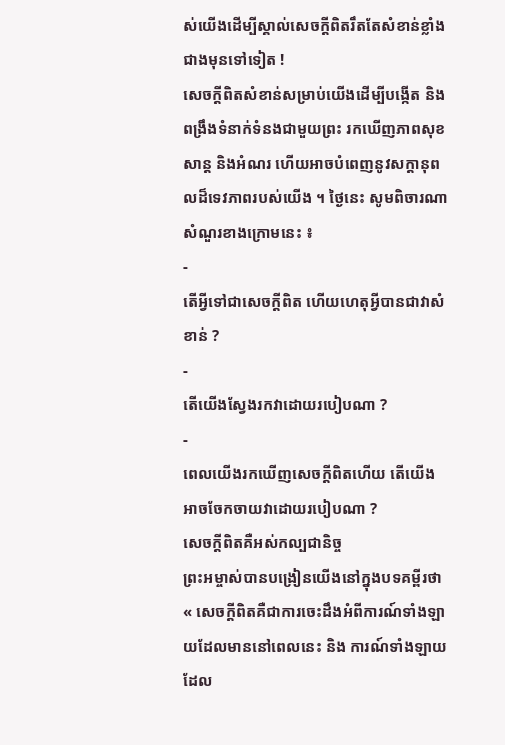ស់យើងដើម្បីស្គាល់សេចក្តីពិតរឹតតែសំខាន់ខ្លាំងជាងមុនទៅទៀត !
សេចក្ដីពិតសំខាន់សម្រាប់យើងដើម្បីបង្កើត និងពង្រឹងទំនាក់ទំនងជាមួយព្រះ រកឃើញភាពសុខសាន្ត និងអំណរ ហើយអាចបំពេញនូវសក្តានុពលដ៏ទេវភាពរបស់យើង ។ ថ្ងៃនេះ សូមពិចារណាសំណួរខាងក្រោមនេះ ៖
-
តើអ្វីទៅជាសេចក្តីពិត ហើយហេតុអ្វីបានជាវាសំខាន់ ?
-
តើយើងស្វែងរកវាដោយរបៀបណា ?
-
ពេលយើងរកឃើញសេចក្ដីពិតហើយ តើយើងអាចចែកចាយវាដោយរបៀបណា ?
សេចក្តីពិតគឺអស់កល្បជានិច្ច
ព្រះអម្ចាស់បានបង្រៀនយើងនៅក្នុងបទគម្ពីរថា « សេចក្ដីពិតគឺជាការចេះដឹងអំពីការណ៍ទាំងឡាយដែលមាននៅពេលនេះ និង ការណ៍ទាំងឡាយដែល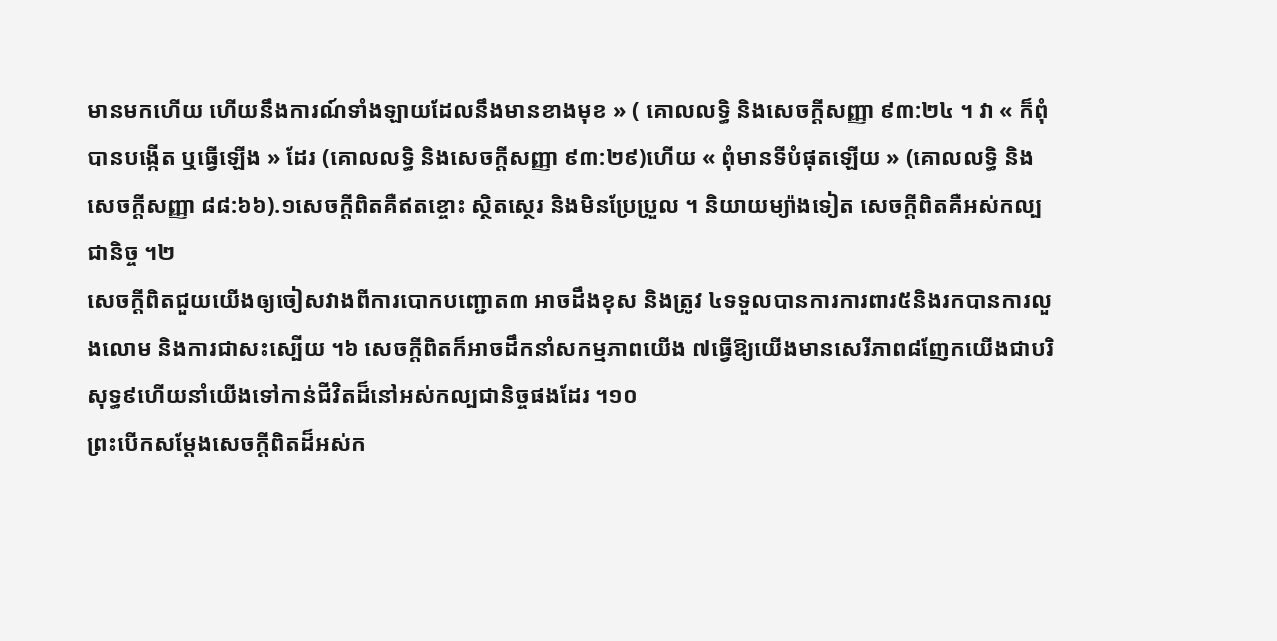មានមកហើយ ហើយនឹងការណ៍ទាំងឡាយដែលនឹងមានខាងមុខ » ( គោលលទ្ធិ និងសេចក្តីសញ្ញា ៩៣:២៤ ។ វា « ក៏ពុំបានបង្កើត ឬធ្វើឡើង » ដែរ (គោលលទ្ធិ និងសេចក្តីសញ្ញា ៩៣:២៩)ហើយ « ពុំមានទីបំផុតឡើយ » (គោលលទ្ធិ និងសេចក្តីសញ្ញា ៨៨:៦៦).១សេចក្ដីពិតគឺឥតខ្ចោះ ស្ថិតស្ថេរ និងមិនប្រែប្រួល ។ និយាយម្យ៉ាងទៀត សេចក្ដីពិតគឺអស់កល្បជានិច្ច ។២
សេចក្តីពិតជួយយើងឲ្យចៀសវាងពីការបោកបញ្ជោត៣ អាចដឹងខុស និងត្រូវ ៤ទទួលបានការការពារ៥និងរកបានការលួងលោម និងការជាសះស្បើយ ។៦ សេចក្ដីពិតក៏អាចដឹកនាំសកម្មភាពយើង ៧ធ្វើឱ្យយើងមានសេរីភាព៨ញែកយើងជាបរិសុទ្ធ៩ហើយនាំយើងទៅកាន់ជីវិតដ៏នៅអស់កល្បជានិច្ចផងដែរ ។១០
ព្រះបើកសម្ដែងសេចក្ដីពិតដ៏អស់ក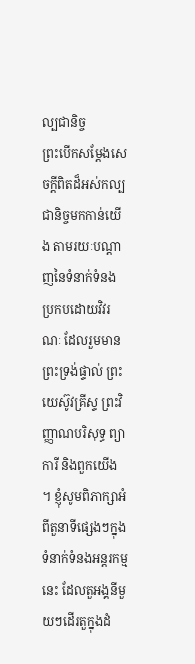ល្បជានិច្ច
ព្រះបើកសម្តែងសេចក្តីពិតដ៏អស់កល្បជានិច្ចមកកាន់យើង តាមរយៈបណ្តាញនៃទំនាក់ទំនងប្រកបដោយវិវរណៈ ដែលរួមមានព្រះទ្រង់ផ្ទាល់ ព្រះយេស៊ូវគ្រីស្ទ ព្រះវិញ្ញាណបរិសុទ្ធ ព្យាការី និងពួកយើង ។ ខ្ញុំសូមពិភាក្សាអំពីតួនាទីផ្សេងៗក្នុងទំនាក់ទំនងអន្ដរកម្មនេះ ដែលតួអង្គនីមួយៗដើរតួក្នុងដំ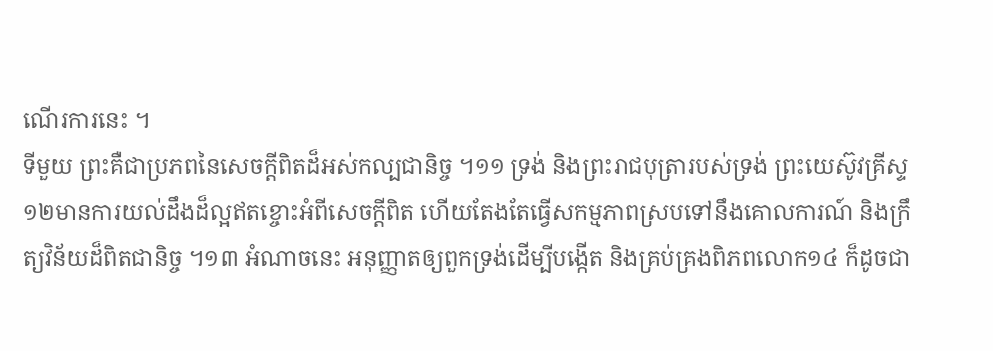ណើរការនេះ ។
ទីមួយ ព្រះគឺជាប្រភពនៃសេចក្ដីពិតដ៏អស់កល្បជានិច្ច ។១១ ទ្រង់ និងព្រះរាជបុត្រារបស់ទ្រង់ ព្រះយេស៊ូវគ្រីស្ទ ១២មានការយល់ដឹងដ៏ល្អឥតខ្ចោះអំពីសេចក្ដីពិត ហើយតែងតែធ្វើសកម្មភាពស្របទៅនឹងគោលការណ៍ និងក្រឹត្យវិន័យដ៏ពិតជានិច្ច ។១៣ អំណាចនេះ អនុញ្ញាតឲ្យពួកទ្រង់ដើម្បីបង្កើត និងគ្រប់គ្រងពិភពលោក១៤ ក៏ដូចជា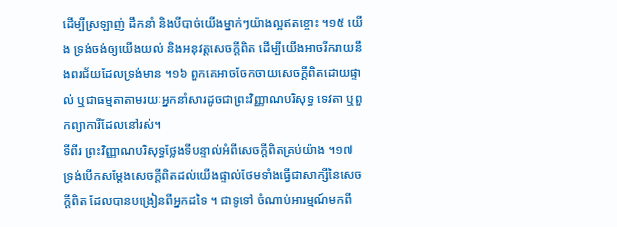ដើម្បីស្រឡាញ់ ដឹកនាំ និងបីបាច់យើងម្នាក់ៗយ៉ាងល្អឥតខ្ចោះ ។១៥ យើង ទ្រង់ចង់ឲ្យយើងយល់ និងអនុវត្តសេចក្ដីពិត ដើម្បីយើងអាចរីករាយនឹងពរជ័យដែលទ្រង់មាន ។១៦ ពួកគេអាចចែកចាយសេចក្ដីពិតដោយផ្ទាល់ ឬជាធម្មតាតាមរយៈអ្នកនាំសារដូចជាព្រះវិញ្ញាណបរិសុទ្ធ ទេវតា ឬពួកព្យាការីដែលនៅរស់។
ទីពីរ ព្រះវិញ្ញាណបរិសុទ្ធថ្លែងទីបន្ទាល់អំពីសេចក្ដីពិតគ្រប់យ៉ាង ។១៧ ទ្រង់បើកសម្ដែងសេចក្ដីពិតដល់យើងផ្ទាល់ថែមទាំងធ្វើជាសាក្សីនៃសេចក្ដីពិត ដែលបានបង្រៀនពីអ្នកដទៃ ។ ជាទូទៅ ចំណាប់អារម្មណ៍មកពី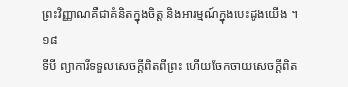ព្រះវិញ្ញាណគឺជាគំនិតក្នុងចិត្ត និងអារម្មណ៍ក្នុងបេះដូងយើង ។១៨
ទីបី ព្យាការីទទួលសេចក្តីពិតពីព្រះ ហើយចែកចាយសេចក្តីពិត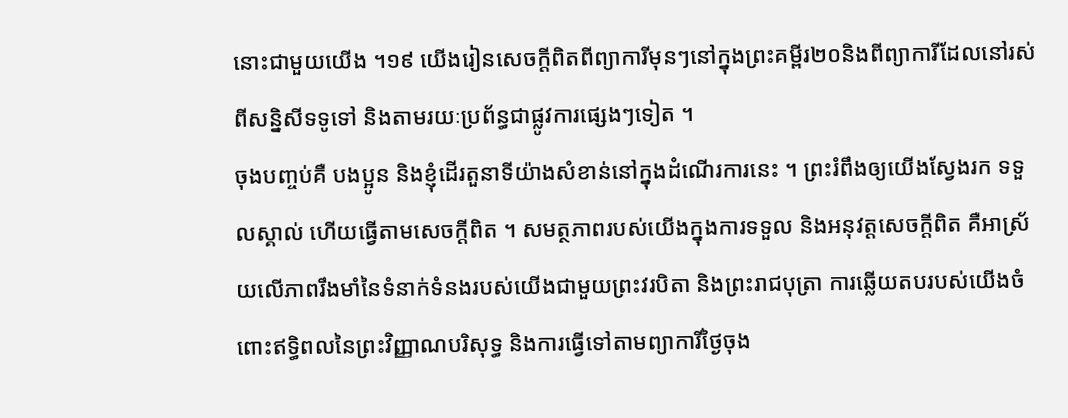នោះជាមួយយើង ។១៩ យើងរៀនសេចក្ដីពិតពីព្យាការីមុនៗនៅក្នុងព្រះគម្ពីរ២០និងពីព្យាការីដែលនៅរស់ពីសន្និសីទទូទៅ និងតាមរយៈប្រព័ន្ធជាផ្លូវការផ្សេងៗទៀត ។
ចុងបញ្ចប់គឺ បងប្អូន និងខ្ញុំដើរតួនាទីយ៉ាងសំខាន់នៅក្នុងដំណើរការនេះ ។ ព្រះរំពឹងឲ្យយើងស្វែងរក ទទួលស្គាល់ ហើយធ្វើតាមសេចក្ដីពិត ។ សមត្ថភាពរបស់យើងក្នុងការទទួល និងអនុវត្តសេចក្តីពិត គឺអាស្រ័យលើភាពរឹងមាំនៃទំនាក់ទំនងរបស់យើងជាមួយព្រះវរបិតា និងព្រះរាជបុត្រា ការឆ្លើយតបរបស់យើងចំពោះឥទ្ធិពលនៃព្រះវិញ្ញាណបរិសុទ្ធ និងការធ្វើទៅតាមព្យាការីថ្ងៃចុង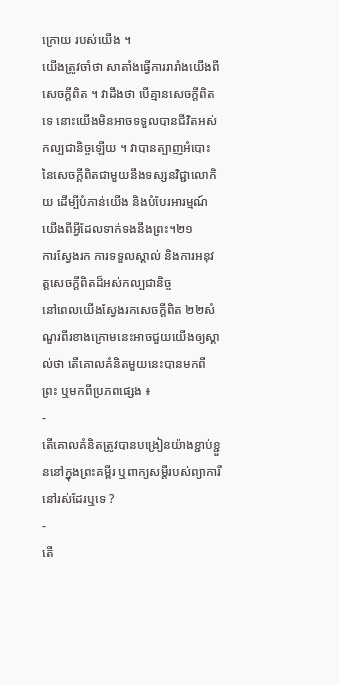ក្រោយ របស់យើង ។
យើងត្រូវចាំថា សាតាំងធ្វើការរារាំងយើងពីសេចក្ដីពិត ។ វាដឹងថា បើគ្មានសេចក្តីពិតទេ នោះយើងមិនអាចទទួលបានជីវិតអស់កល្បជានិច្ចឡើយ ។ វាបានត្បាញអំបោះនៃសេចក្តីពិតជាមួយនឹងទស្សនវិជ្ជាលោកិយ ដើម្បីបំភាន់យើង និងបំបែរអារម្មណ៍យើងពីអ្វីដែលទាក់ទងនឹងព្រះ។២១
ការស្វែងរក ការទទួលស្គាល់ និងការអនុវត្តសេចក្ដីពិតដ៏អស់កល្បជានិច្ច
នៅពេលយើងស្វែងរកសេចក្ដីពិត ២២សំណួរពីរខាងក្រោមនេះអាចជួយយើងឲ្យស្គាល់ថា តើគោលគំនិតមួយនេះបានមកពីព្រះ ឬមកពីប្រភពផ្សេង ៖
-
តើគោលគំនិតត្រូវបានបង្រៀនយ៉ាងខ្ជាប់ខ្ជួននៅក្នុងព្រះគម្ពីរ ឬពាក្យសម្ដីរបស់ព្យាការីនៅរស់ដែរឬទេ ?
-
តើ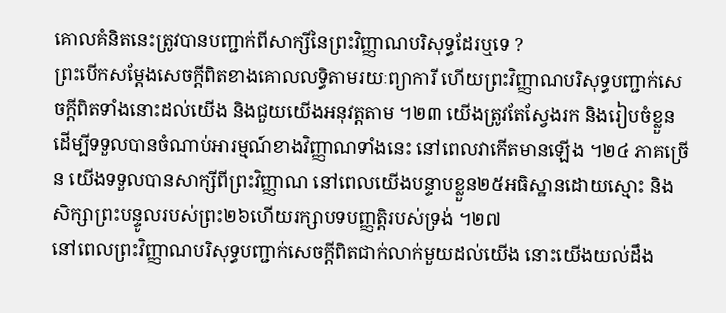គោលគំនិតនេះត្រូវបានបញ្ជាក់ពីសាក្សីនៃព្រះវិញ្ញាណបរិសុទ្ធដែរឬទេ ?
ព្រះបើកសម្តែងសេចក្តីពិតខាងគោលលទ្ធិតាមរយៈព្យាការី ហើយព្រះវិញ្ញាណបរិសុទ្ធបញ្ជាក់សេចក្តីពិតទាំងនោះដល់យើង និងជួយយើងអនុវត្តតាម ។២៣ យើងត្រូវតែស្វែងរក និងរៀបចំខ្លួនដើម្បីទទួលបានចំណាប់អារម្មណ៍ខាងវិញ្ញាណទាំងនេះ នៅពេលវាកើតមានឡើង ។២៤ ភាគច្រើន យើងទទួលបានសាក្សីពីព្រះវិញ្ញាណ នៅពេលយើងបន្ទាបខ្លួន២៥អធិស្ឋានដោយស្មោះ និងសិក្សាព្រះបន្ទូលរបស់ព្រះ២៦ហើយរក្សាបទបញ្ញត្តិរបស់ទ្រង់ ។២៧
នៅពេលព្រះវិញ្ញាណបរិសុទ្ធបញ្ជាក់សេចក្ដីពិតជាក់លាក់មួយដល់យើង នោះយើងយល់ដឹង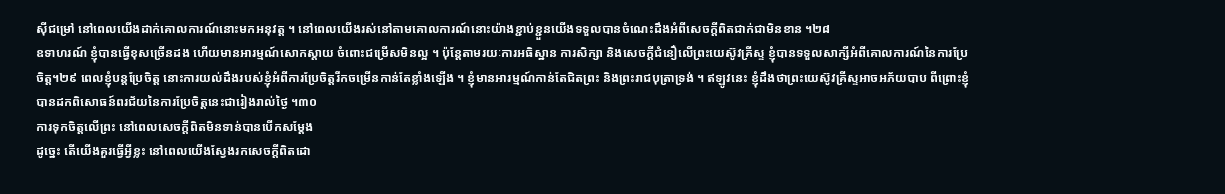ស៊ីជម្រៅ នៅពេលយើងដាក់គោលការណ៍នោះមកអនុវត្ត ។ នៅពេលយើងរស់នៅតាមគោលការណ៍នោះយ៉ាងខ្ជាប់ខ្ជួនយើងទទួលបានចំណេះដឹងអំពីសេចក្ដីពិតជាក់ជាមិនខាន ។២៨
ឧទាហរណ៍ ខ្ញុំបានធ្វើខុសច្រើនដង ហើយមានអារម្មណ៍សោកស្តាយ ចំពោះជម្រើសមិនល្អ ។ ប៉ុន្តែតាមរយៈការអធិស្ឋាន ការសិក្សា និងសេចក្តីជំនឿលើព្រះយេស៊ូវគ្រីស្ទ ខ្ញុំបានទទួលសាក្សីអំពីគោលការណ៍នៃការប្រែចិត្ត។២៩ ពេលខ្ញុំបន្តប្រែចិត្ត នោះការយល់ដឹងរបស់ខ្ញុំអំពីការប្រែចិត្តរីកចម្រើនកាន់តែខ្លាំងឡើង ។ ខ្ញុំមានអារម្មណ៍កាន់តែជិតព្រះ និងព្រះរាជបុត្រាទ្រង់ ។ ឥឡូវនេះ ខ្ញុំដឹងថាព្រះយេស៊ូវគ្រីស្ទអាចអភ័យបាប ពីព្រោះខ្ញុំបានដកពិសោធន៍ពរជ័យនៃការប្រែចិត្តនេះជារៀងរាល់ថ្ងៃ ។៣០
ការទុកចិត្តលើព្រះ នៅពេលសេចក្ដីពិតមិនទាន់បានបើកសម្តែង
ដូច្នេះ តើយើងគួរធ្វើអ្វីខ្លះ នៅពេលយើងស្វែងរកសេចក្ដីពិតដោ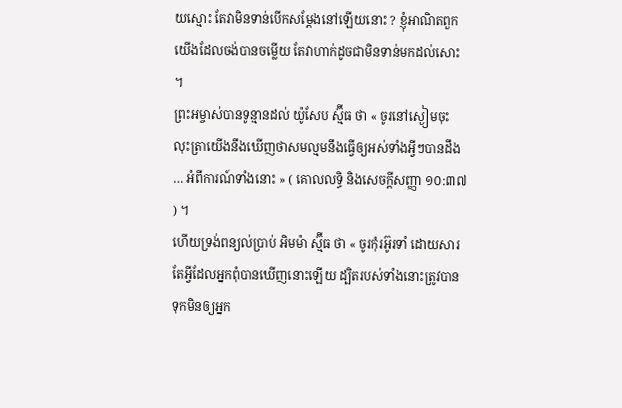យស្មោះ តែវាមិនទាន់បើកសម្តែងនៅឡើយនោះ ? ខ្ញុំអាណិតពួកយើងដែលចង់បានចម្លើយ តែវាហាក់ដូចជាមិនទាន់មកដល់សោះ ។
ព្រះអម្ចាស់បានទូន្មានដល់ យ៉ូសែប ស្ម៊ីធ ថា « ចូរនៅស្ងៀមចុះ លុះត្រាយើងនឹងឃើញថាសមល្មមនឹងធ្វើឲ្យអស់ទាំងអ្វីៗបានដឹង … អំពីការណ៍ទាំងនោះ » ( គោលលទ្ធិ និងសេចក្តីសញ្ញា ១០:៣៧ ) ។
ហើយទ្រង់ពន្យល់ប្រាប់ អិមម៉ា ស្ម៊ីធ ថា « ចូរកុំរអ៊ូរទាំ ដោយសារតែអ្វីដែលអ្នកពុំបានឃើញនោះឡើយ ដ្បិតរបស់ទាំងនោះត្រូវបានទុកមិនឲ្យអ្នក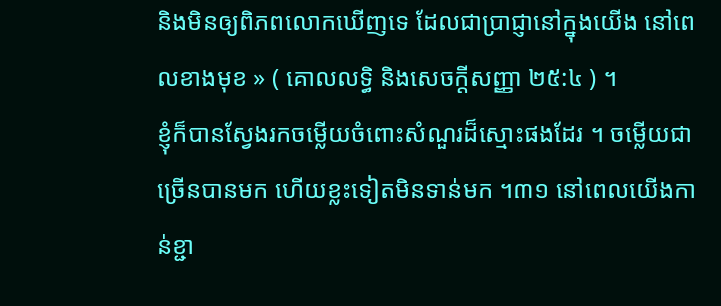និងមិនឲ្យពិភពលោកឃើញទេ ដែលជាប្រាជ្ញានៅក្នុងយើង នៅពេលខាងមុខ » ( គោលលទ្ធិ និងសេចក្តីសញ្ញា ២៥:៤ ) ។
ខ្ញុំក៏បានស្វែងរកចម្លើយចំពោះសំណួរដ៏ស្មោះផងដែរ ។ ចម្លើយជាច្រើនបានមក ហើយខ្លះទៀតមិនទាន់មក ។៣១ នៅពេលយើងកាន់ខ្ជា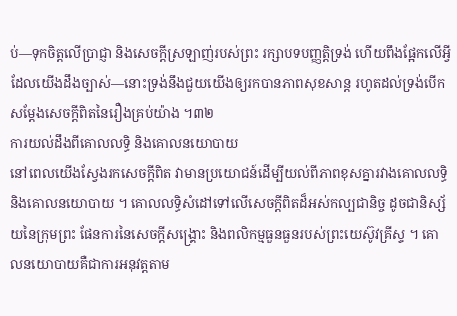ប់—ទុកចិត្តលើប្រាជ្ញា និងសេចក្ដីស្រឡាញ់របស់ព្រះ រក្សាបទបញ្ញត្តិទ្រង់ ហើយពឹងផ្អែកលើអ្វីដែលយើងដឹងច្បាស់—នោះទ្រង់នឹងជួយយើងឲ្យរកបានភាពសុខសាន្ត រហូតដល់ទ្រង់បើកសម្ដែងសេចក្ដីពិតនៃរឿងគ្រប់យ៉ាង ។៣២
ការយល់ដឹងពីគោលលទ្ធិ និងគោលនយោបាយ
នៅពេលយើងស្វែងរកសេចក្តីពិត វាមានប្រយោជន៍ដើម្បីយល់ពីភាពខុសគ្នារវាងគោលលទ្ធិ និងគោលនយោបាយ ។ គោលលទ្ធិសំដៅទៅលើសេចក្ដីពិតដ៏អស់កល្បជានិច្ច ដូចជានិស្ស័យនៃក្រុមព្រះ ផែនការនៃសេចក្ដីសង្គ្រោះ និងពលិកម្មធួនធួនរបស់ព្រះយេស៊ូវគ្រីស្ទ ។ គោលនយោបាយគឺជាការអនុវត្តតាម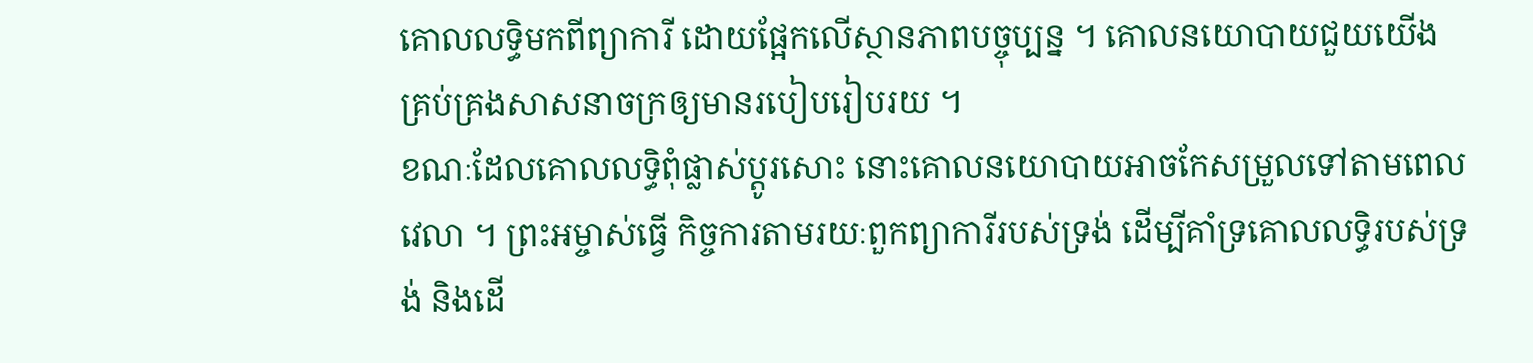គោលលទ្ធិមកពីព្យាការី ដោយផ្អែកលើស្ថានភាពបច្ចុប្បន្ន ។ គោលនយោបាយជួយយើងគ្រប់គ្រងសាសនាចក្រឲ្យមានរបៀបរៀបរយ ។
ខណៈដែលគោលលទ្ធិពុំផ្លាស់ប្ដូរសោះ នោះគោលនយោបាយអាចកែសម្រួលទៅតាមពេលវេលា ។ ព្រះអម្ចាស់ធ្វើ កិច្ចការតាមរយៈពួកព្យាការីរបស់ទ្រង់ ដើម្បីគាំទ្រគោលលទ្ធិរបស់ទ្រង់ និងដើ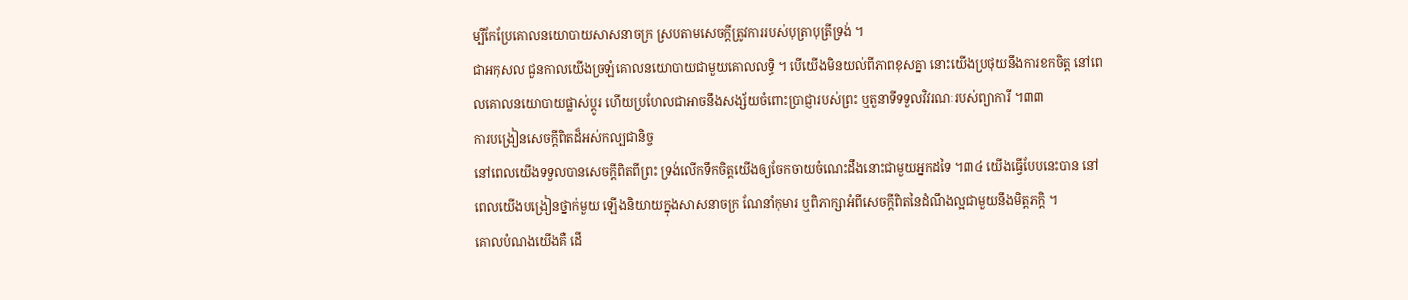ម្បីកែប្រែគោលនយោបាយសាសនាចក្រ ស្របតាមសេចក្ដីត្រូវការរបស់បុត្រាបុត្រីទ្រង់ ។
ជាអកុសល ជួនកាលយើងច្រឡំគោលនយោបាយជាមួយគោលលទ្ធិ ។ បើយើងមិនយល់ពីភាពខុសគ្នា នោះយើងប្រថុយនឹងការខកចិត្ត នៅពេលគោលនយោបាយផ្លាស់ប្តូរ ហើយប្រហែលជាអាចនឹងសង្ស័យចំពោះប្រាជ្ញារបស់ព្រះ ឬតួនាទីទទួលវិវរណៈរបស់ព្យាការី ។៣៣
ការបង្រៀនសេចក្ដីពិតដ៏អស់កល្បជានិច្ច
នៅពេលយើងទទួលបានសេចក្ដីពិតពីព្រះ ទ្រង់លើកទឹកចិត្តយើងឲ្យចែកចាយចំណេះដឹងនោះជាមួយអ្នកដទៃ ។៣៤ យើងធ្វើបែបនេះបាន នៅពេលយើងបង្រៀនថ្នាក់មួយ ឡើងនិយាយក្នុងសាសនាចក្រ ណែនាំកុមារ ឬពិភាក្សាអំពីសេចក្ដីពិតនៃដំណឹងល្អជាមួយនឹងមិត្តភក្តិ ។
គោលបំណងយើងគឺ ដើ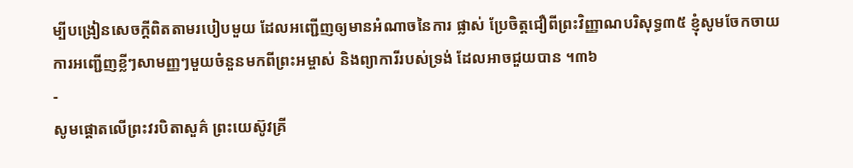ម្បីបង្រៀនសេចក្ដីពិតតាមរបៀបមួយ ដែលអញ្ជើញឲ្យមានអំណាចនៃការ ផ្លាស់ ប្រែចិត្តជឿពីព្រះវិញ្ញាណបរិសុទ្ធ៣៥ ខ្ញុំសូមចែកចាយការអញ្ជើញខ្លីៗសាមញ្ញៗមួយចំនួនមកពីព្រះអម្ចាស់ និងព្យាការីរបស់ទ្រង់ ដែលអាចជួយបាន ។៣៦
-
សូមផ្តោតលើព្រះវរបិតាសួគ៌ ព្រះយេស៊ូវគ្រី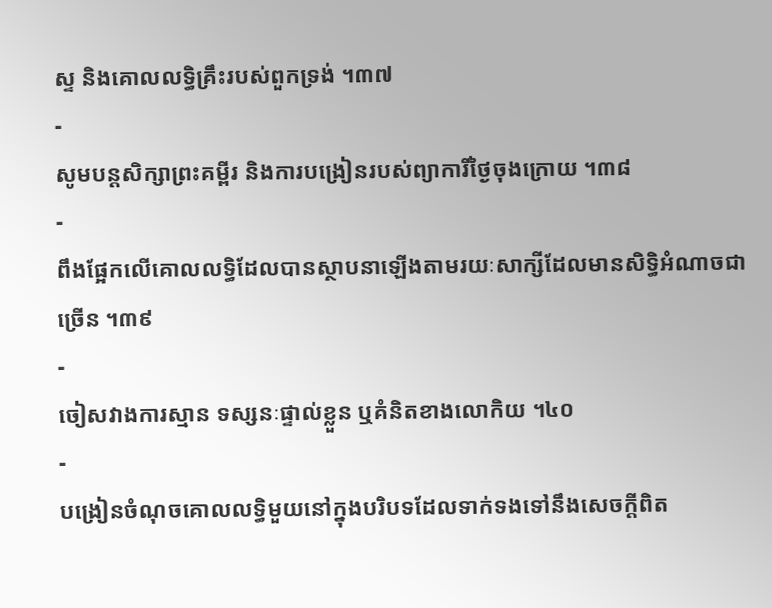ស្ទ និងគោលលទ្ធិគ្រឹះរបស់ពួកទ្រង់ ។៣៧
-
សូមបន្ដសិក្សាព្រះគម្ពីរ និងការបង្រៀនរបស់ព្យាការីថ្ងៃចុងក្រោយ ។៣៨
-
ពឹងផ្អែកលើគោលលទ្ធិដែលបានស្ថាបនាឡើងតាមរយៈសាក្សីដែលមានសិទ្ធិអំណាចជាច្រើន ។៣៩
-
ចៀសវាងការស្មាន ទស្សនៈផ្ទាល់ខ្លួន ឬគំនិតខាងលោកិយ ។៤០
-
បង្រៀនចំណុចគោលលទ្ធិមួយនៅក្នុងបរិបទដែលទាក់ទងទៅនឹងសេចក្ដីពិត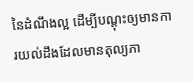នៃដំណឹងល្អ ដើម្បីបណ្ដុះឲ្យមានការយល់ដឹងដែលមានតុល្យភា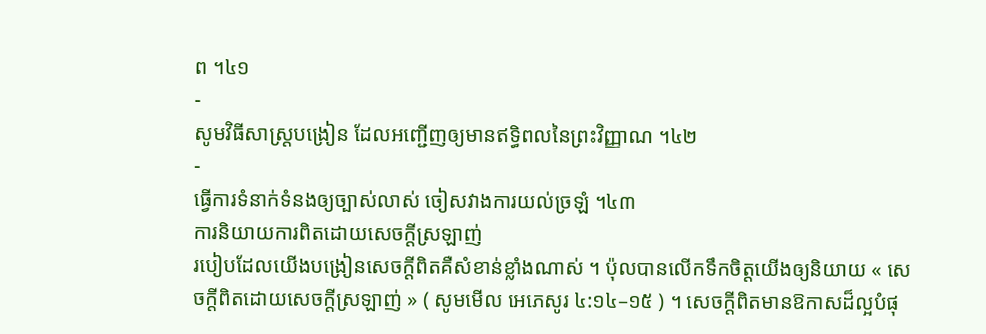ព ។៤១
-
សូមវិធីសាស្ត្របង្រៀន ដែលអញ្ជើញឲ្យមានឥទ្ធិពលនៃព្រះវិញ្ញាណ ។៤២
-
ធ្វើការទំនាក់ទំនងឲ្យច្បាស់លាស់ ចៀសវាងការយល់ច្រឡំ ។៤៣
ការនិយាយការពិតដោយសេចក្តីស្រឡាញ់
របៀបដែលយើងបង្រៀនសេចក្តីពិតគឺសំខាន់ខ្លាំងណាស់ ។ ប៉ុលបានលើកទឹកចិត្តយើងឲ្យនិយាយ « សេចក្តីពិតដោយសេចក្តីស្រឡាញ់ » ( សូមមើល អេភេសូរ ៤:១៤–១៥ ) ។ សេចក្ដីពិតមានឱកាសដ៏ល្អបំផុ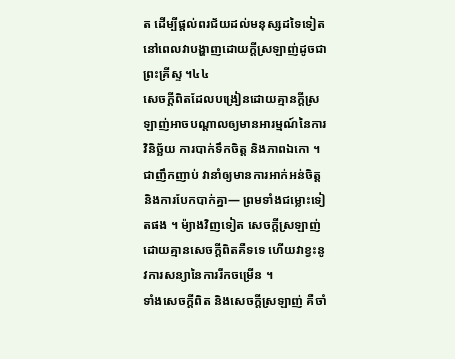ត ដើម្បីផ្តល់ពរជ័យដល់មនុស្សដទៃទៀត នៅពេលវាបង្ហាញដោយក្ដីស្រឡាញ់ដូចជាព្រះគ្រីស្ទ ។៤៤
សេចក្ដីពិតដែលបង្រៀនដោយគ្មានក្ដីស្រឡាញ់អាចបណ្តាលឲ្យមានអារម្មណ៍នៃការវិនិច្ឆ័យ ការបាក់ទឹកចិត្ត និងភាពឯកោ ។ ជាញឹកញាប់ វានាំឲ្យមានការអាក់អន់ចិត្ត និងការបែកបាក់គ្នា— ព្រមទាំងជម្លោះទៀតផង ។ ម៉្យាងវិញទៀត សេចក្តីស្រឡាញ់ដោយគ្មានសេចក្ដីពិតគឺទទេ ហើយវាខ្វះនូវការសន្យានៃការរីកចម្រើន ។
ទាំងសេចក្ដីពិត និងសេចក្ដីស្រឡាញ់ គឺចាំ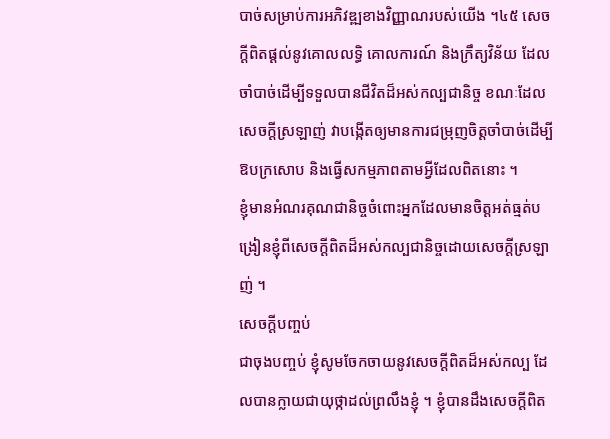បាច់សម្រាប់ការអភិវឌ្ឍខាងវិញ្ញាណរបស់យើង ។៤៥ សេចក្ដីពិតផ្ដល់នូវគោលលទ្ធិ គោលការណ៍ និងក្រឹត្យវិន័យ ដែលចាំបាច់ដើម្បីទទួលបានជីវិតដ៏អស់កល្បជានិច្ច ខណៈដែលសេចក្ដីស្រឡាញ់ វាបង្កើតឲ្យមានការជម្រុញចិត្តចាំបាច់ដើម្បីឱបក្រសោប និងធ្វើសកម្មភាពតាមអ្វីដែលពិតនោះ ។
ខ្ញុំមានអំណរគុណជានិច្ចចំពោះអ្នកដែលមានចិត្តអត់ធ្មត់បង្រៀនខ្ញុំពីសេចក្ដីពិតដ៏អស់កល្បជានិច្ចដោយសេចក្ដីស្រឡាញ់ ។
សេចក្ដីបញ្ចប់
ជាចុងបញ្ចប់ ខ្ញុំសូមចែកចាយនូវសេចក្ដីពិតដ៏អស់កល្ប ដែលបានក្លាយជាយុថ្កាដល់ព្រលឹងខ្ញុំ ។ ខ្ញុំបានដឹងសេចក្ដីពិត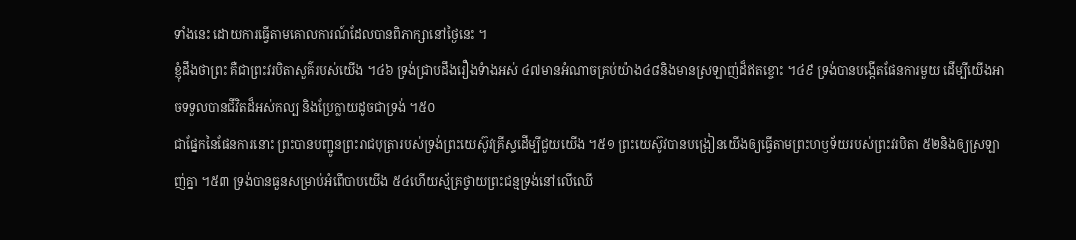ទាំងនេះ ដោយការធ្វើតាមគោលការណ៍ដែលបានពិភាក្សានៅថ្ងៃនេះ ។
ខ្ញុំដឹងថាព្រះ គឺជាព្រះវរបិតាសួគ៌របស់យើង ។៤៦ ទ្រង់ជ្រាបដឹងរឿងទំាងអស់ ៤៧មានអំណាចគ្រប់យ៉ាង៤៨និងមានស្រឡាញ់ដ៏ឥតខ្ចោះ ។៤៩ ទ្រង់បានបង្កើតផែនការមួយ ដើម្បីយើងអាចទទួលបានជីវិតដ៏អស់កល្ប និងប្រែក្លាយដូចជាទ្រង់ ។៥០
ជាផ្នែកនៃផែនការនោះ ព្រះបានបញ្ជូនព្រះរាជបុត្រារបស់ទ្រង់ព្រះយេស៊ូវគ្រីស្ទដើម្បីជួយយើង ។៥១ ព្រះយេស៊ូវបានបង្រៀនយើងឲ្យធ្វើតាមព្រះហឫទ័យរបស់ព្រះវរបិតា ៥២និងឲ្យស្រឡាញ់គ្នា ។៥៣ ទ្រង់បានធួនសម្រាប់អំពើបាបយើង ៥៤ហើយស្ម័គ្រថ្វាយព្រះជន្មទ្រង់នៅលើឈើ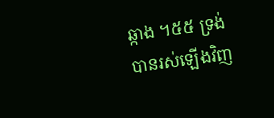ឆ្កាង ។៥៥ ទ្រង់បានរស់ឡើងវិញ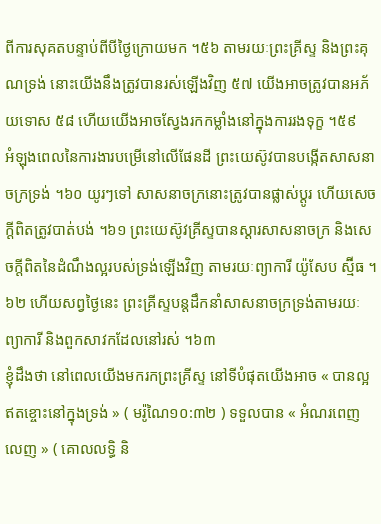ពីការសុគតបន្ទាប់ពីបីថ្ងៃក្រោយមក ។៥៦ តាមរយៈព្រះគ្រីស្ទ និងព្រះគុណទ្រង់ នោះយើងនឹងត្រូវបានរស់ឡើងវិញ ៥៧ យើងអាចត្រូវបានអភ័យទោស ៥៨ ហើយយើងអាចស្វែងរកកម្លាំងនៅក្នុងការរងទុក្ខ ។៥៩
អំឡុងពេលនៃការងារបម្រើនៅលើផែនដី ព្រះយេស៊ូវបានបង្កើតសាសនាចក្រទ្រង់ ។៦០ យូរៗទៅ សាសនាចក្រនោះត្រូវបានផ្លាស់ប្ដូរ ហើយសេចក្ដីពិតត្រូវបាត់បង់ ។៦១ ព្រះយេស៊ូវគ្រីស្ទបានស្ដារសាសនាចក្រ និងសេចក្ដីពិតនៃដំណឹងល្អរបស់ទ្រង់ឡើងវិញ តាមរយៈព្យាការី យ៉ូសែប ស្ម៊ីធ ។៦២ ហើយសព្វថ្ងៃនេះ ព្រះគ្រីស្ទបន្ដដឹកនាំសាសនាចក្រទ្រង់តាមរយៈព្យាការី និងពួកសាវកដែលនៅរស់ ។៦៣
ខ្ញុំដឹងថា នៅពេលយើងមករកព្រះគ្រីស្ទ នៅទីបំផុតយើងអាច « បានល្អឥតខ្ចោះនៅក្នុងទ្រង់ » ( មរ៉ូណៃ១០:៣២ ) ទទួលបាន « អំណរពេញលេញ » ( គោលលទ្ធិ និ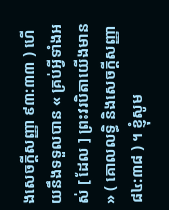ងសេចក្តីសញ្ញា ៩៣:៣៣ ) ហើយនឹងទទួលបាន « គ្រប់អ្វីទាំងអស់ [ ដែល ] ព្រះវរបិតាយើងមាន » ( គោលលទ្ធិ និងសេចក្តីសញ្ញា ៨៤:៣៨ ) ។ ខ្ញុំសូម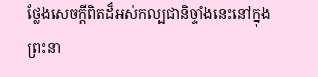ថ្លែងសេចក្ដីពិតដ៏អស់កល្បជានិច្ទាំងនេះនៅក្នុងព្រះនា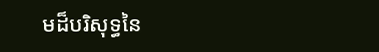មដ៏បរិសុទ្ធនៃ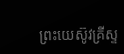ព្រះយេស៊ូវគ្រីស្ទ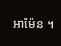អាម៉ែន ។